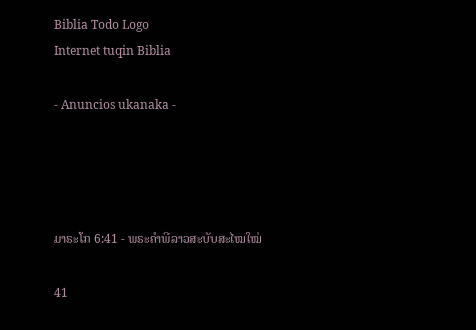Biblia Todo Logo
Internet tuqin Biblia

- Anuncios ukanaka -




ມາຣະໂກ 6:41 - ພຣະຄຳພີລາວສະບັບສະໄໝໃໝ່

41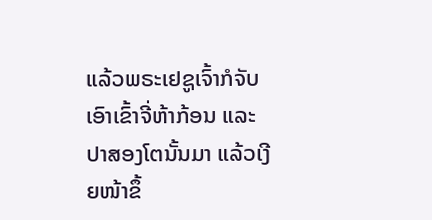ແລ້ວພຣະເຢຊູເຈົ້າກໍຈັບເອົາເຂົ້າຈີ່ຫ້າກ້ອນ ແລະ ປາສອງໂຕນັ້ນມາ ແລ້ວເງີຍໜ້າຂຶ້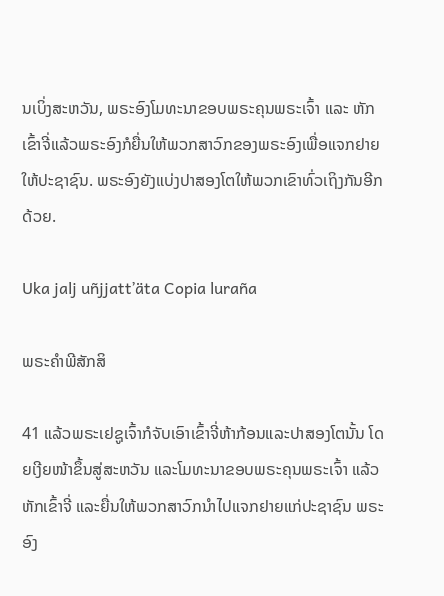ນເບິ່ງສະຫວັນ, ພຣະອົງໂມທະນາຂອບພຣະຄຸນພຣະເຈົ້າ ແລະ ຫັກເຂົ້າຈີ່ແລ້ວພຣະອົງກໍຍື່ນໃຫ້ພວກສາວົກຂອງພຣະອົງເພື່ອແຈກຢາຍໃຫ້ປະຊາຊົນ. ພຣະອົງຍັງແບ່ງປາສອງໂຕໃຫ້ພວກເຂົາທົ່ວເຖິງກັນອີກດ້ວຍ.

Uka jalj uñjjattʼäta Copia luraña

ພຣະຄຳພີສັກສິ

41 ແລ້ວພຣະເຢຊູເຈົ້າກໍຈັບເອົາເຂົ້າຈີ່ຫ້າກ້ອນແລະປາສອງໂຕນັ້ນ ໂດຍເງີຍໜ້າຂຶ້ນສູ່ສະຫວັນ ແລະໂມທະນາຂອບພຣະຄຸນພຣະເຈົ້າ ແລ້ວຫັກເຂົ້າຈີ່ ແລະຍື່ນໃຫ້ພວກສາວົກນຳໄປແຈກຢາຍແກ່ປະຊາຊົນ ພຣະອົງ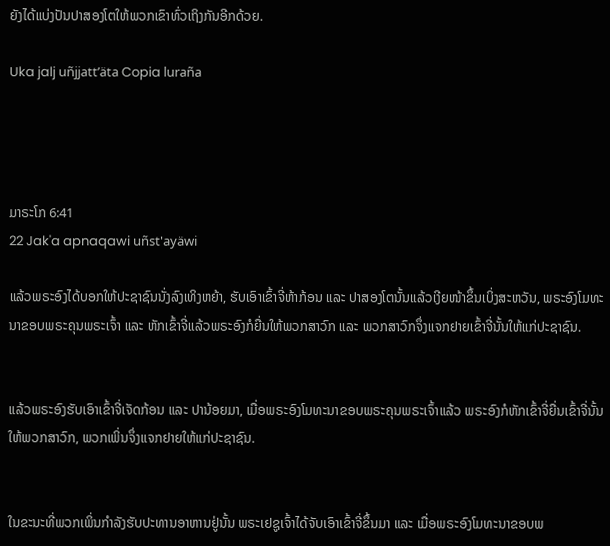ຍັງໄດ້ແບ່ງປັນປາສອງໂຕໃຫ້ພວກເຂົາທົ່ວເຖິງກັນອີກດ້ວຍ.

Uka jalj uñjjattʼäta Copia luraña




ມາຣະໂກ 6:41
22 Jak'a apnaqawi uñst'ayäwi

ແລ້ວພຣະອົງໄດ້ບອກໃຫ້ປະຊາຊົນນັ່ງລົງເທິງຫຍ້າ, ຮັບເອົາເຂົ້າຈີ່ຫ້າກ້ອນ ແລະ ປາສອງໂຕນັ້ນແລ້ວເງີຍໜ້າຂຶ້ນເບິ່ງສະຫວັນ, ພຣະອົງໂມທະນາຂອບພຣະຄຸນພຣະເຈົ້າ ແລະ ຫັກເຂົ້າຈີ່ແລ້ວພຣະອົງກໍຍື່ນໃຫ້ພວກສາວົກ ແລະ ພວກສາວົກຈຶ່ງແຈກຢາຍເຂົ້າຈີ່ນັ້ນໃຫ້ແກ່ປະຊາຊົນ.


ແລ້ວພຣະອົງຮັບເອົາເຂົ້າຈີ່ເຈັດກ້ອນ ແລະ ປານ້ອຍມາ, ເມື່ອພຣະອົງໂມທະນາຂອບພຣະຄຸນພຣະເຈົ້າແລ້ວ ພຣະອົງກໍຫັກເຂົ້າຈີ່ຍື່ນເຂົ້າຈີ່ນັ້ນໃຫ້ພວກສາວົກ, ພວກເພິ່ນຈຶ່ງແຈກຢາຍໃຫ້ແກ່ປະຊາຊົນ.


ໃນຂະນະທີ່ພວກເພິ່ນກຳລັງຮັບປະທານອາຫານຢູ່ນັ້ນ ພຣະເຢຊູເຈົ້າໄດ້ຈັບເອົາເຂົ້າຈີ່ຂຶ້ນມາ ແລະ ເມື່ອພຣະອົງໂມທະນາຂອບພ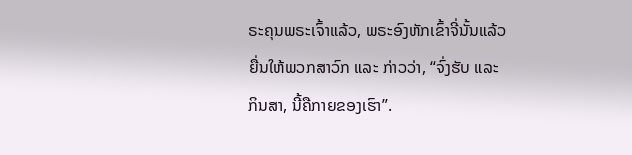ຣະຄຸນພຣະເຈົ້າແລ້ວ, ພຣະອົງຫັກເຂົ້າຈີ່ນັ້ນແລ້ວຍື່ນໃຫ້ພວກສາວົກ ແລະ ກ່າວວ່າ, “ຈົ່ງຮັບ ແລະ ກິນສາ, ນີ້ຄືກາຍຂອງເຮົາ”.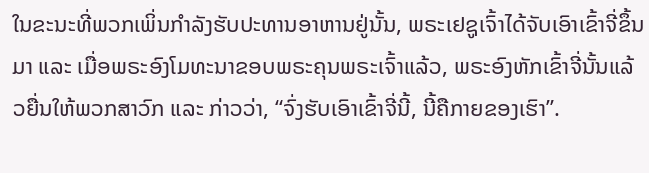ໃນຂະນະທີ່ພວກເພິ່ນກຳລັງຮັບປະທານອາຫານຢູ່ນັ້ນ, ພຣະເຢຊູເຈົ້າໄດ້ຈັບເອົາເຂົ້າຈີ່ຂຶ້ນມາ ແລະ ເມື່ອພຣະອົງໂມທະນາຂອບພຣະຄຸນພຣະເຈົ້າແລ້ວ, ພຣະອົງຫັກເຂົ້າຈີ່ນັ້ນແລ້ວຍື່ນໃຫ້ພວກສາວົກ ແລະ ກ່າວວ່າ, “ຈົ່ງຮັບເອົາເຂົ້າຈີ່ນີ້, ນີ້ຄືກາຍຂອງເຮົາ”.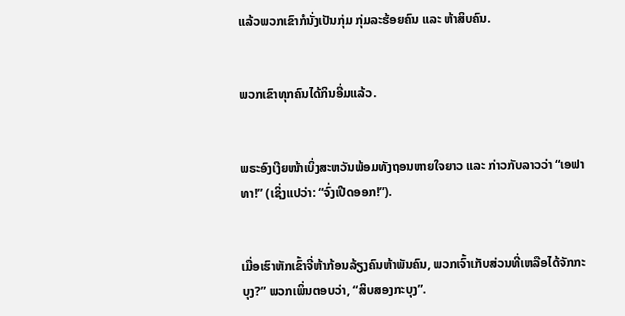ແລ້ວພວກເຂົາກໍນັ່ງເປັນກຸ່ມ ກຸ່ມລະຮ້ອຍຄົນ ແລະ ຫ້າສິບຄົນ.


ພວກເຂົາທຸກຄົນໄດ້ກິນອີ່ມແລ້ວ.


ພຣະອົງເງີຍໜ້າເບິ່ງສະຫວັນພ້ອມທັງຖອນຫາຍໃຈຍາວ ແລະ ກ່າວກັບລາວວ່າ “ເອຟາທາ!” (ເຊິ່ງແປວ່າ: “ຈົ່ງເປີດອອກ!”).


ເມື່ອເຮົາຫັກເຂົ້າຈີ່ຫ້າກ້ອນລ້ຽງຄົນຫ້າພັນຄົນ, ພວກເຈົ້າເກັບສ່ວນທີ່ເຫລືອໄດ້ຈັກກະບຸງ?” ພວກເພິ່ນຕອບວ່າ, “ສິບສອງກະບຸງ”.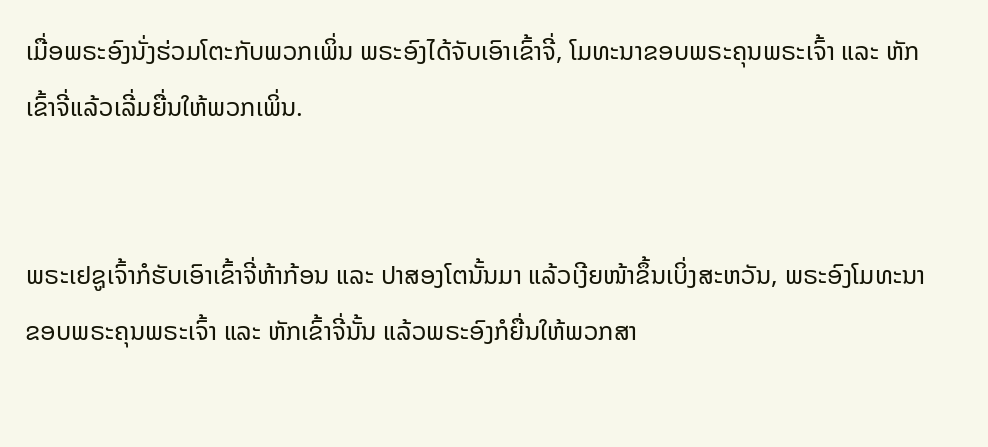ເມື່ອພຣະອົງນັ່ງຮ່ວມໂຕະກັບພວກເພິ່ນ ພຣະອົງໄດ້ຈັບເອົາເຂົ້າຈີ່, ໂມທະນາຂອບພຣະຄຸນພຣະເຈົ້າ ແລະ ຫັກເຂົ້າຈີ່ແລ້ວເລີ່ມຍື່ນໃຫ້ພວກເພິ່ນ.


ພຣະເຢຊູເຈົ້າກໍຮັບເອົາເຂົ້າຈີ່ຫ້າກ້ອນ ແລະ ປາສອງໂຕນັ້ນມາ ແລ້ວເງີຍໜ້າຂຶ້ນເບິ່ງສະຫວັນ, ພຣະອົງໂມທະນາຂອບພຣະຄຸນພຣະເຈົ້າ ແລະ ຫັກເຂົ້າຈີ່ນັ້ນ ແລ້ວພຣະອົງກໍຍື່ນໃຫ້ພວກສາ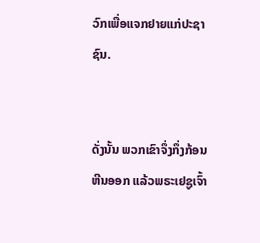ວົກເພື່ອແຈກຢາຍແກ່ປະຊາຊົນ.


ດັ່ງນັ້ນ ພວກເຂົາຈຶ່ງກຶ່ງກ້ອນຫີນອອກ ແລ້ວພຣະເຢຊູເຈົ້າ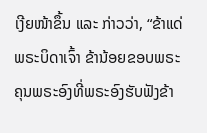ເງີຍໜ້າຂຶ້ນ ແລະ ກ່າວວ່າ, “ຂ້າແດ່ພຣະບິດາເຈົ້າ ຂ້ານ້ອຍຂອບພຣະຄຸນພຣະອົງທີ່ພຣະອົງຮັບຟັງຂ້າ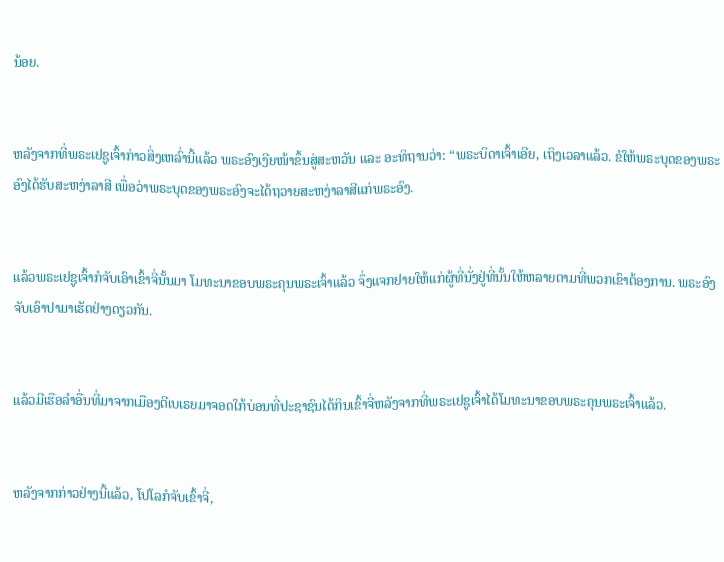ນ້ອຍ.


ຫລັງຈາກທີ່ພຣະເຢຊູເຈົ້າກ່າວສິ່ງເຫລົ່ານີ້ແລ້ວ ພຣະອົງເງີຍໜ້າຂຶ້ນສູ່ສະຫວັນ ແລະ ອະທິຖານວ່າ: “ພຣະບິດາເຈົ້າເອີຍ, ເຖິງເວລາແລ້ວ. ຂໍໃຫ້ພຣະບຸດຂອງພຣະອົງໄດ້ຮັບສະຫງ່າລາສີ ເພື່ອວ່າພຣະບຸດຂອງພຣະອົງຈະໄດ້ຖວາຍສະຫງ່າລາສີແກ່ພຣະອົງ.


ແລ້ວພຣະເຢຊູເຈົ້າກໍຈັບເອົາເຂົ້າຈີ່ນັ້ນມາ ໂມທະນາຂອບພຣະຄຸນພຣະເຈົ້າແລ້ວ ຈຶ່ງແຈກຢາຍໃຫ້ແກ່ຜູ້ທີ່ນັ່ງຢູ່ທີ່ນັ້ນໃຫ້ຫລາຍຕາມທີ່ພວກເຂົາຕ້ອງການ. ພຣະອົງຈັບເອົາປາມາເຮັດຢ່າງດຽວກັນ.


ແລ້ວມີເຮືອລຳອື່ນທີ່ມາຈາກເມືອງຕີເບເຣຍມາຈອດໃກ້ບ່ອນທີ່ປະຊາຊົນໄດ້ກິນເຂົ້າຈີ່ຫລັງຈາກທີ່ພຣະເຢຊູເຈົ້າໄດ້ໂມທະນາຂອບພຣະຄຸນພຣະເຈົ້າແລ້ວ.


ຫລັງຈາກກ່າວຢ່າງນີ້ແລ້ວ, ໂປໂລກໍຈັບເຂົ້າຈີ່,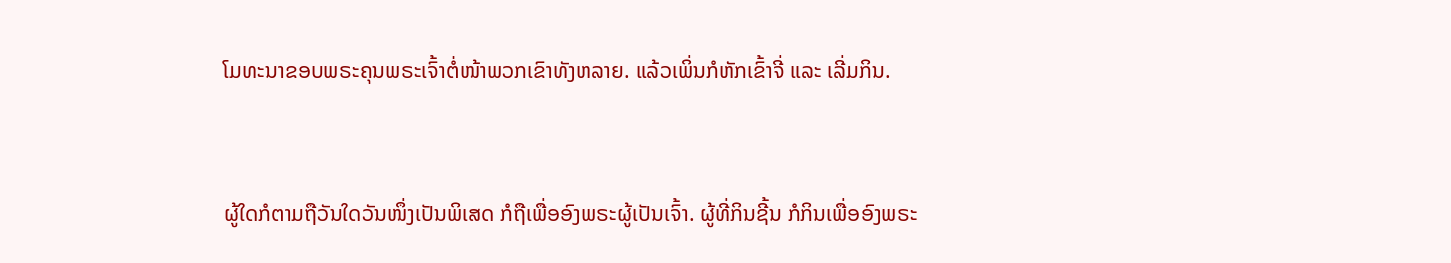ໂມທະນາຂອບພຣະຄຸນພຣະເຈົ້າຕໍ່ໜ້າພວກເຂົາທັງຫລາຍ. ແລ້ວເພິ່ນກໍຫັກເຂົ້າຈີ່ ແລະ ເລີ່ມກິນ.


ຜູ້ໃດກໍຕາມຖືວັນໃດວັນໜຶ່ງເປັນພິເສດ ກໍຖືເພື່ອອົງພຣະຜູ້ເປັນເຈົ້າ. ຜູ້ທີ່ກິນຊີ້ນ ກໍກິນເພື່ອອົງພຣະ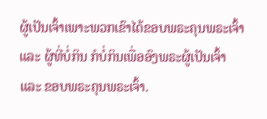ຜູ້ເປັນເຈົ້າເພາະພວກເຂົາໄດ້ຂອບພຣະຄຸນພຣະເຈົ້າ ແລະ ຜູ້ທີ່ບໍ່ກິນ ກໍບໍ່ກິນເພື່ອອົງພຣະຜູ້ເປັນເຈົ້າ ແລະ ຂອບພຣະຄຸນພຣະເຈົ້າ.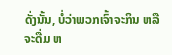ດັ່ງນັ້ນ, ບໍ່ວ່າພວກເຈົ້າຈະກິນ ຫລື ຈະດື່ມ ຫ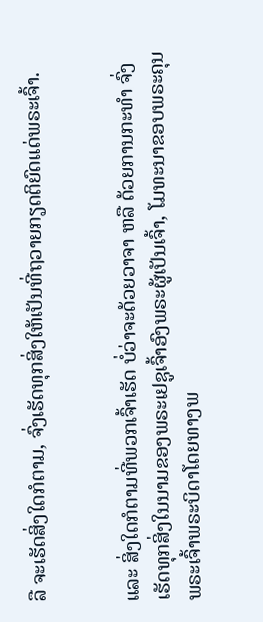ລື ຈະເຮັດສິ່ງໃດກໍຕາມ, ຈົ່ງເຮັດທຸກສິ່ງໃຫ້ເປັນທີ່ຖວາຍກຽດຕິຍົດແດ່ພຣະເຈົ້າ.


ແລະ ສິ່ງໃດກໍຕາມທີ່ພວກເຈົ້າເຮັດ ບໍ່ວ່າຈະດ້ວຍວາຈາ ຫລື ດ້ວຍການກະທຳ ຈົ່ງເຮັດທຸກສິ່ງໃນນາມຂອງພຣະເຢຊູເຈົ້າອົງພຣະຜູ້ເປັນເຈົ້າ, ໂມທະນາຂອບພຣະຄຸນພຣະເຈົ້າພຣະບິດາໂດຍທາງພ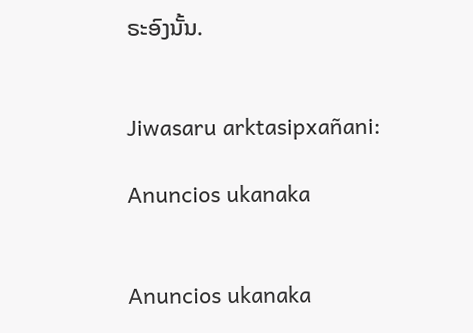ຣະອົງນັ້ນ.


Jiwasaru arktasipxañani:

Anuncios ukanaka


Anuncios ukanaka